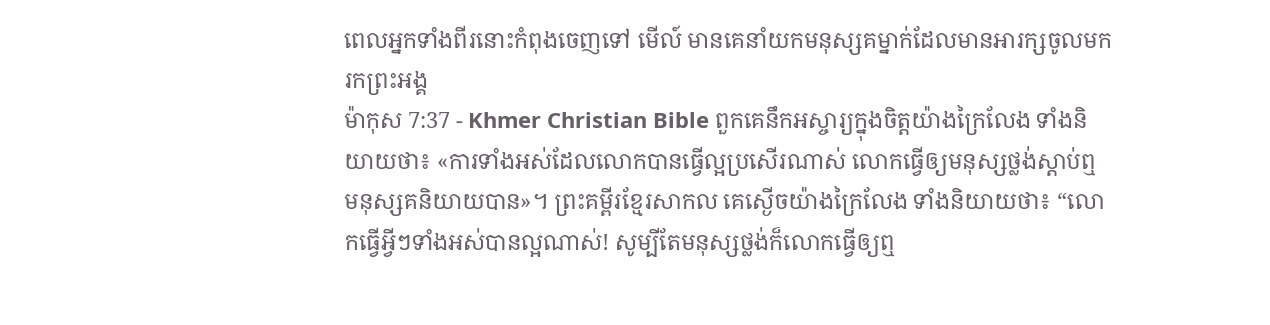ពេលអ្នកទាំងពីរនោះកំពុងចេញទៅ មើល៍ មានគេនាំយកមនុស្សគម្នាក់ដែលមានអារក្សចូលមករកព្រះអង្គ
ម៉ាកុស 7:37 - Khmer Christian Bible ពួកគេនឹកអស្ចារ្យក្នុងចិត្ដយ៉ាងក្រៃលែង ទាំងនិយាយថា៖ «ការទាំងអស់ដែលលោកបានធ្វើល្អប្រសើរណាស់ លោកធ្វើឲ្យមនុស្សថ្លង់ស្ដាប់ឮ មនុស្សគនិយាយបាន»។ ព្រះគម្ពីរខ្មែរសាកល គេស្ងើចយ៉ាងក្រៃលែង ទាំងនិយាយថា៖ “លោកធ្វើអ្វីៗទាំងអស់បានល្អណាស់! សូម្បីតែមនុស្សថ្លង់ក៏លោកធ្វើឲ្យឮ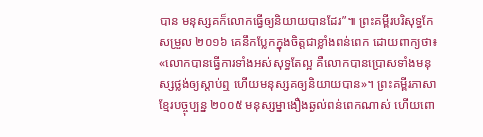បាន មនុស្សគក៏លោកធ្វើឲ្យនិយាយបានដែរ”៕ ព្រះគម្ពីរបរិសុទ្ធកែសម្រួល ២០១៦ គេនឹកប្លែកក្នុងចិត្តជាខ្លាំងពន់ពេក ដោយពាក្យថា៖ «លោកបានធ្វើការទាំងអស់សុទ្ធតែល្អ គឺលោកបានប្រោសទាំងមនុស្សថ្លង់ឲ្យស្តាប់ឮ ហើយមនុស្សគឲ្យនិយាយបាន»។ ព្រះគម្ពីរភាសាខ្មែរបច្ចុប្បន្ន ២០០៥ មនុស្សម្នាងឿងឆ្ងល់ពន់ពេកណាស់ ហើយពោ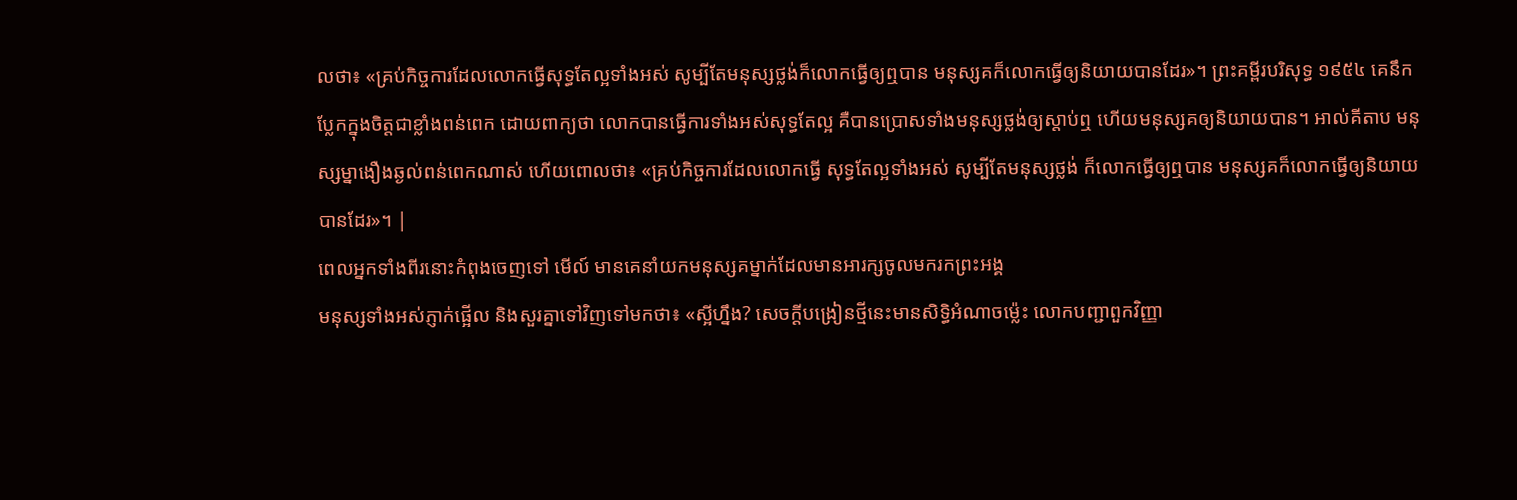លថា៖ «គ្រប់កិច្ចការដែលលោកធ្វើសុទ្ធតែល្អទាំងអស់ សូម្បីតែមនុស្សថ្លង់ក៏លោកធ្វើឲ្យឮបាន មនុស្សគក៏លោកធ្វើឲ្យនិយាយបានដែរ»។ ព្រះគម្ពីរបរិសុទ្ធ ១៩៥៤ គេនឹកប្លែកក្នុងចិត្តជាខ្លាំងពន់ពេក ដោយពាក្យថា លោកបានធ្វើការទាំងអស់សុទ្ធតែល្អ គឺបានប្រោសទាំងមនុស្សថ្លង់ឲ្យស្តាប់ឮ ហើយមនុស្សគឲ្យនិយាយបាន។ អាល់គីតាប មនុស្សម្នាងឿងឆ្ងល់ពន់ពេកណាស់ ហើយពោលថា៖ «គ្រប់កិច្ចការដែលលោកធ្វើ សុទ្ធតែល្អទាំងអស់ សូម្បីតែមនុស្សថ្លង់ ក៏លោកធ្វើឲ្យឮបាន មនុស្សគក៏លោកធ្វើឲ្យនិយាយបានដែរ»។ |
ពេលអ្នកទាំងពីរនោះកំពុងចេញទៅ មើល៍ មានគេនាំយកមនុស្សគម្នាក់ដែលមានអារក្សចូលមករកព្រះអង្គ
មនុស្សទាំងអស់ភ្ញាក់ផ្អើល និងសួរគ្នាទៅវិញទៅមកថា៖ «ស្អីហ្នឹង? សេចក្ដីបង្រៀនថ្មីនេះមានសិទ្ធិអំណាចម៉្លេះ លោកបញ្ជាពួកវិញ្ញា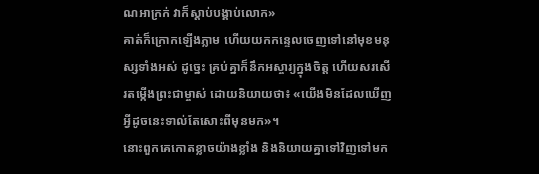ណអាក្រក់ វាក៏ស្ដាប់បង្គាប់លោក»
គាត់ក៏ក្រោកឡើងភ្លាម ហើយយកកន្ទេលចេញទៅនៅមុខមនុស្សទាំងអស់ ដូច្នេះ គ្រប់គ្នាក៏នឹកអស្ចារ្យក្នុងចិត្ដ ហើយសរសើរតម្កើងព្រះជាម្ចាស់ ដោយនិយាយថា៖ «យើងមិនដែលឃើញអ្វីដូចនេះទាល់តែសោះពីមុនមក»។
នោះពួកគេកោតខ្លាចយ៉ាងខ្លាំង និងនិយាយគ្នាទៅវិញទៅមក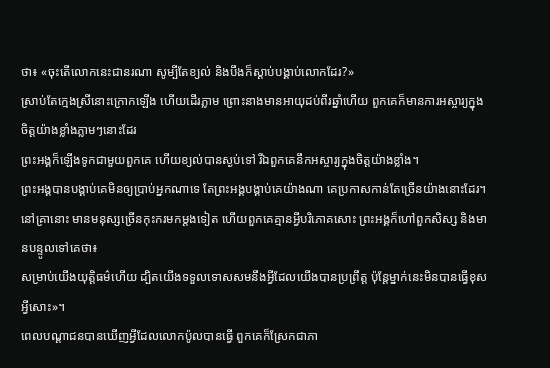ថា៖ «ចុះតើលោកនេះជានរណា សូម្បីតែខ្យល់ និងបឹងក៏ស្ដាប់បង្គាប់លោកដែរ?»
ស្រាប់តែក្មេងស្រីនោះក្រោកឡើង ហើយដើរភ្លាម ព្រោះនាងមានអាយុដប់ពីរឆ្នាំហើយ ពួកគេក៏មានការអស្ចារ្យក្នុងចិត្ដយ៉ាងខ្លាំងភ្លាមៗនោះដែរ
ព្រះអង្គក៏ឡើងទូកជាមួយពួកគេ ហើយខ្យល់បានស្ងប់ទៅ រីឯពួកគេនឹកអស្ចារ្យក្នុងចិត្ដយ៉ាងខ្លាំង។
ព្រះអង្គបានបង្គាប់គេមិនឲ្យប្រាប់អ្នកណាទេ តែព្រះអង្គបង្គាប់គេយ៉ាងណា គេប្រកាសកាន់តែច្រើនយ៉ាងនោះដែរ។
នៅគ្រានោះ មានមនុស្សច្រើនកុះករមកម្ដងទៀត ហើយពួកគេគ្មានអ្វីបរិភោគសោះ ព្រះអង្គក៏ហៅពួកសិស្ស និងមានបន្ទូលទៅគេថា៖
សម្រាប់យើងយុត្ដិធម៌ហើយ ដ្បិតយើងទទួលទោសសមនឹងអ្វីដែលយើងបានប្រព្រឹត្ដ ប៉ុន្ដែម្នាក់នេះមិនបានធ្វើខុសអ្វីសោះ»។
ពេលបណ្ដាជនបានឃើញអ្វីដែលលោកប៉ូលបានធ្វើ ពួកគេក៏ស្រែកជាភា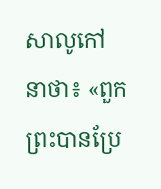សាលូកៅនាថា៖ «ពួកព្រះបានប្រែ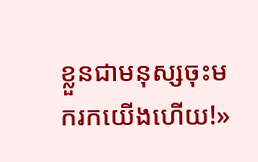ខ្លួនជាមនុស្សចុះមករកយើងហើយ!»